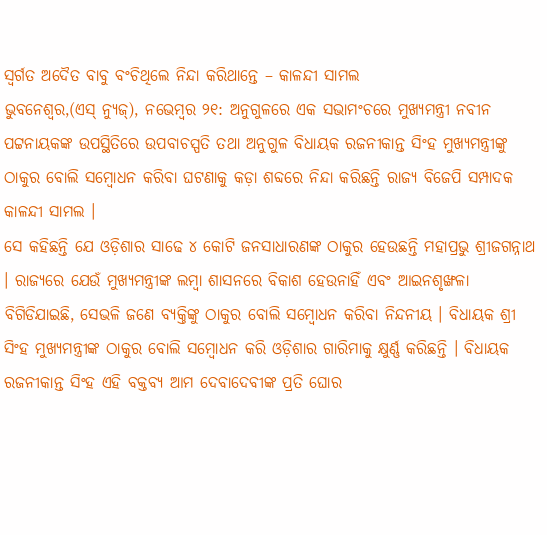ସ୍ୱର୍ଗତ ଅଦୈତ ବାବୁ ବଂଚିଥିଲେ ନିନ୍ଦା କରିଥାନ୍ତେ – କାଳନ୍ଦୀ ସାମଲ
ଭୁବନେଶ୍ୱର,(ଏସ୍ ନ୍ୟୁଜ୍), ନଭେମ୍ବର ୨୧: ଅନୁଗୁଳରେ ଏକ ସଭାମଂଚରେ ମୁଖ୍ୟମନ୍ତ୍ରୀ ନବୀନ ପଟ୍ଟନାୟକଙ୍କ ଉପସ୍ଥିତିରେ ଉପବାଚସ୍ପତି ତଥା ଅନୁଗୁଳ ବିଧାୟକ ରଜନୀକାନ୍ତ ସିଂହ ମୁଖ୍ୟମନ୍ତ୍ରୀଙ୍କୁ ଠାକୁର ବୋଲି ସମ୍ବୋଧନ କରିବା ଘଟଣାକୁ କଡ଼ା ଶବ୍ଦରେ ନିନ୍ଦା କରିଛନ୍ତି ରାଜ୍ୟ ବିଜେପି ସମ୍ପାଦକ କାଳନ୍ଦୀ ସାମଲ ।
ସେ କହିଛନ୍ତି ଯେ ଓଡ଼ିଶାର ସାଢେ ୪ କୋଟି ଜନସାଧାରଣଙ୍କ ଠାକୁର ହେଉଛନ୍ତି ମହାପ୍ରଭୁ ଶ୍ରୀଜଗନ୍ନାଥ । ରାଜ୍ୟରେ ଯେଉଁ ମୁଖ୍ୟମନ୍ତ୍ରୀଙ୍କ ଲମ୍ବା ଶାସନରେ ବିକାଶ ହେଉନାହିଁ ଏବଂ ଆଇନଶୃଙ୍ଖଳା ବିଗିଡିଯାଇଛି, ସେଭଳି ଜଣେ ବ୍ୟକ୍ତିଙ୍କୁ ଠାକୁର ବୋଲି ସମ୍ବୋଧନ କରିବା ନିନ୍ଦନୀୟ । ବିଧାୟକ ଶ୍ରୀ ସିଂହ ମୁଖ୍ୟମନ୍ତ୍ରୀଙ୍କ ଠାକୁର ବୋଲି ସମ୍ବୋଧନ କରି ଓଡ଼ିଶାର ଗାରିମାକୁ କ୍ଷୁର୍ଣ୍ଣ କରିଛନ୍ତି । ବିଧାୟକ ରଜନୀକାନ୍ତ ସିଂହ ଏହି ବକ୍ତବ୍ୟ ଆମ ଦେବାଦେବୀଙ୍କ ପ୍ରତି ଘୋର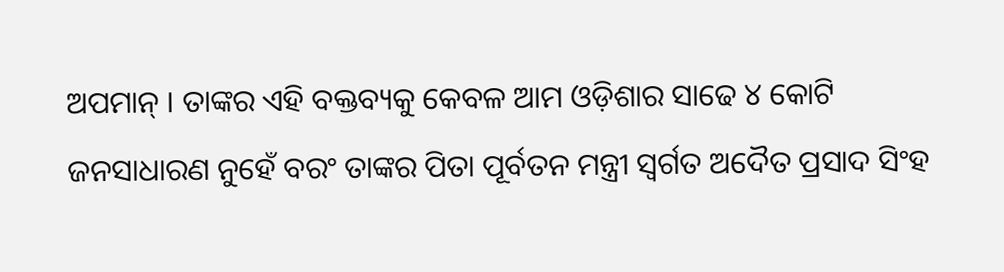ଅପମାନ୍ । ତାଙ୍କର ଏହି ବକ୍ତବ୍ୟକୁ କେବଳ ଆମ ଓଡ଼ିଶାର ସାଢେ ୪ କୋଟି ଜନସାଧାରଣ ନୁହେଁ ବରଂ ତାଙ୍କର ପିତା ପୂର୍ବତନ ମନ୍ତ୍ରୀ ସ୍ୱର୍ଗତ ଅଦୈତ ପ୍ରସାଦ ସିଂହ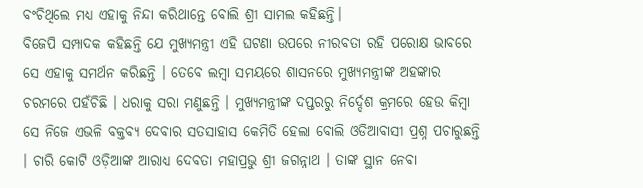ବଂଚିଥିଲେ ମଧ୍ୟ ଏହାକୁ ନିନ୍ଦା କରିଥାନ୍ତେ ବୋଲି ଶ୍ରୀ ସାମଲ କହିଛନ୍ତି।
ବିଜେପି ସମ୍ପାଦକ କହିଛନ୍ତି ଯେ ମୁଖ୍ୟମନ୍ତ୍ରୀ ଏହି ଘଟଣା ଉପରେ ନୀରବତା ରହି ପରୋକ୍ଷ ଭାବରେ ସେ ଏହାକୁ ସମର୍ଥନ କରିଛନ୍ତି । ତେବେ ଲମ୍ବା ସମୟରେ ଶାସନରେ ମୁଖ୍ୟମନ୍ତ୍ରୀଙ୍କ ଅହଙ୍କାର ଚରମରେ ପହଁଚିଛି । ଧରାକୁ ସରା ମଣୁଛନ୍ତି । ମୁଖ୍ୟମନ୍ତ୍ରୀଙ୍କ ଦପ୍ତରରୁ ନିର୍ଦ୍ଦେଶ କ୍ରମରେ ହେଉ କିମ୍ବା ସେ ନିଜେ ଏଭଳି ବକ୍ତବ୍ୟ ଦେବାର ସତସାହାସ କେମିତି ହେଲା ବୋଲି ଓଡିଆବାସୀ ପ୍ରଶ୍ନ ପଚାରୁଛନ୍ତି । ଚାରି କୋଟି ଓଡ଼ିଆଙ୍କ ଆରାଧ୍ୟ ଦେବତା ମହାପ୍ରଭୁ ଶ୍ରୀ ଜଗନ୍ନାଥ । ତାଙ୍କ ସ୍ଥାନ ନେବା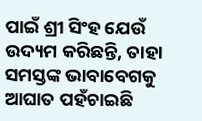ପାଇଁ ଶ୍ରୀ ସିଂହ ଯେଉଁ ଉଦ୍ୟମ କରିଛନ୍ତି, ତାହା ସମସ୍ତଙ୍କ ଭାବାବେଗକୁ ଆଘାତ ପହଁଚାଇଛି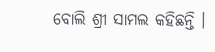ବୋଲି ଶ୍ରୀ ସାମଲ କହିଛନ୍ତି ।